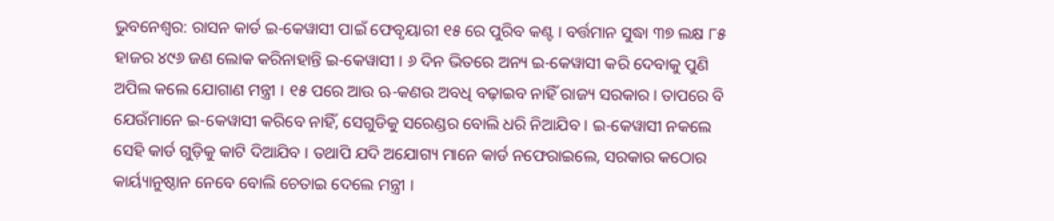ଭୁବନେଶ୍ୱର: ରାସନ କାର୍ଡ ଇ-କେୱାସୀ ପାଇଁ ଫେବୃୟାରୀ ୧୫ ରେ ପୁରିବ କଣ୍ଟ । ବର୍ତ୍ତମାନ ସୁଦ୍ଧା ୩୭ ଲକ୍ଷ ୮୫ ହାଜର ୪୯୬ ଜଣ ଲୋକ କରିନାହାନ୍ତି ଇ-କେୱାସୀ । ୬ ଦିନ ଭିତରେ ଅନ୍ୟ ଇ-କେୱାସୀ କରି ଦେବାକୁ ପୁଣି ଅପିଲ କଲେ ଯୋଗାଣ ମନ୍ତ୍ରୀ । ୧୫ ପରେ ଆଉ ଋ-କଣଉ ଅବଧି ବଢ଼ାଇବ ନାହିଁ ରାଜ୍ୟ ସରକାର । ତାପରେ ବି ଯେଉଁମାନେ ଇ-କେୱାସୀ କରିବେ ନାହିଁ, ସେଗୁଡିକୁ ସରେଣ୍ଡର ବୋଲି ଧରି ନିଆଯିବ । ଇ-କେୱାସୀ ନକଲେ ସେହି କାର୍ଡ ଗୁଡ଼ିକୁ କାଟି ଦିଆଯିବ । ତଥାପି ଯଦି ଅଯୋଗ୍ୟ ମାନେ କାର୍ଡ ନଫେରାଇଲେ, ସରକାର କଠୋର କାର୍ୟ୍ୟାନୁଷ୍ଠାନ ନେବେ ବୋଲି ଚେତାଇ ଦେଲେ ମନ୍ତ୍ରୀ ।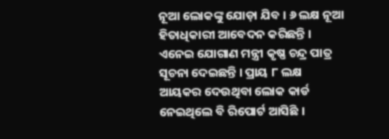ନୂଆ ଲୋକଙ୍କୁ ଯୋଡ଼ା ଯିବ । ୬ ଲକ୍ଷ ନୂଆ ହିତାଧିକାରୀ ଆବେଦନ କରିଛନ୍ତି । ଏନେଇ ଯୋଗାଣ ମନ୍ତ୍ରୀ କୃଷ୍ଣ ଚନ୍ଦ୍ର ପାତ୍ର ସୂଚନା ଦେଇଛନ୍ତି । ପ୍ରାୟ ୮ ଲକ୍ଷ ଆୟକର ଦେଉଥିବା ଲୋକ କାର୍ଡ ନେଇଥିଲେ ବି ରିପୋର୍ଟ ଆସିଛି ।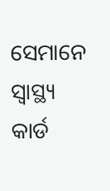ସେମାନେ ସ୍ବାସ୍ଥ୍ୟ କାର୍ଡ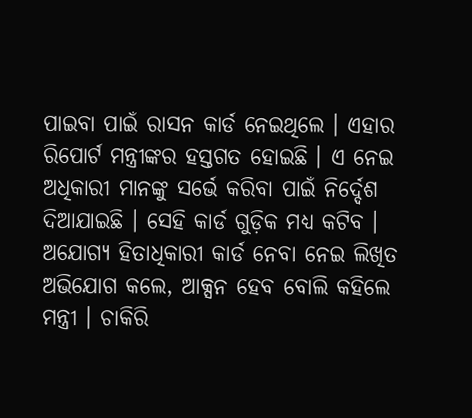ପାଇବା ପାଇଁ ରାସନ କାର୍ଡ ନେଇଥିଲେ । ଏହାର ରିପୋର୍ଟ ମନ୍ତ୍ରୀଙ୍କର ହସ୍ତଗତ ହୋଇଛି । ଏ ନେଇ ଅଧିକାରୀ ମାନଙ୍କୁ ସର୍ଭେ କରିବା ପାଇଁ ନିର୍ଦ୍ଦେଶ ଦିଆଯାଇଛି । ସେହି କାର୍ଡ ଗୁଡ଼ିକ ମଧ୍ୟ କଟିବ । ଅଯୋଗ୍ୟ ହିତାଧିକାରୀ କାର୍ଡ ନେବା ନେଇ ଲିଖିତ ଅଭିଯୋଗ କଲେ, ଆକ୍ସନ ହେବ ବୋଲି କହିଲେ ମନ୍ତ୍ରୀ । ଚାକିରି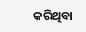କରିଥିବା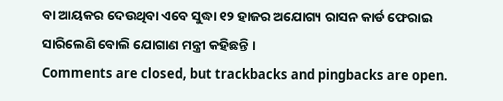ବା ଆୟକର ଦେଉଥିବା ଏବେ ସୁଦ୍ଧା ୧୨ ହାଜର ଅଯୋଗ୍ୟ ରାସନ କାର୍ଡ ଫେରାଇ ସାରିଲେଣି ବୋଲି ଯୋଗାଣ ମନ୍ତ୍ରୀ କହିଛନ୍ତି ।
Comments are closed, but trackbacks and pingbacks are open.